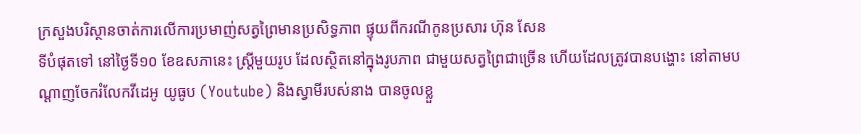ក្រសួងបរិស្ថានចាត់ការលើការប្រមាញ់សត្វព្រៃមានប្រសិទ្ធភាព ផ្ទុយពីករណីកូនប្រសារ ហ៊ុន សែន
ទីបំផុតទៅ នៅថ្ងៃទី១០ ខែឧសភានេះ ស្ត្រីមួយរូប ដែលស្ថិតនៅក្នុងរូបភាព ជាមួយសត្វព្រៃជាច្រើន ហើយដែលត្រូវបានបង្ហោះ នៅតាមបណ្ដាញចែករំលែកវីដេអូ យូធូប (Youtube) និងស្វាមីរបស់នាង បានចូលខ្លួ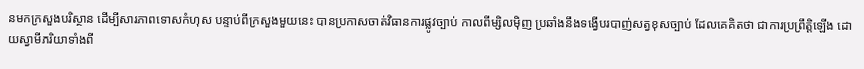នមកក្រសួងបរិស្ថាន ដើម្បីសារភាពទោសកំហុស បន្ទាប់ពីក្រសួងមួយនេះ បានប្រកាសចាត់វិធានការផ្លូវច្បាប់ កាលពីម្សិលម៉ិញ ប្រឆាំងនឹងទង្វើបរបាញ់សត្វខុសច្បាប់ ដែលគេគិតថា ជាការប្រព្រឹត្តិឡើង ដោយស្វាមីភរិយាទាំងពី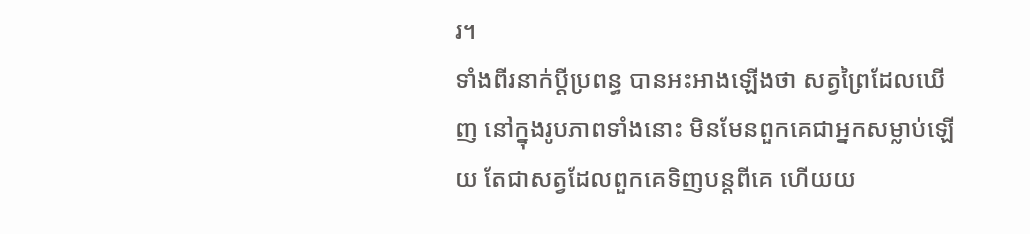រ។
ទាំងពីរនាក់ប្ដីប្រពន្ធ បានអះអាងឡើងថា សត្វព្រៃដែលឃើញ នៅក្នុងរូបភាពទាំងនោះ មិនមែនពួកគេជាអ្នកសម្លាប់ឡើយ តែជាសត្វដែលពួកគេទិញបន្តពីគេ ហើយយ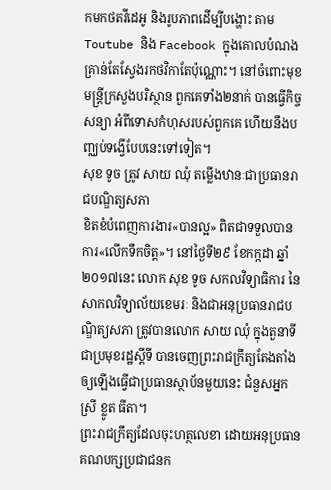កមកថតវីដេអូ និងរូបភាពដើម្បីបង្ហោះ តាម Toutube និង Facebook ក្នុងគោលបំណង គ្រាន់តែស្វែងរកថវិកាតែប៉ុណ្ណោះ។ នៅចំពោះមុខមន្រ្តីក្រសួងបរិស្ថាន ពួកគេទាំង២នាក់ បានធ្វើកិច្ចសន្យា អំពីទោសកំហុសរបស់ពួកគេ ហើយនឹងបញ្ឈប់ទង្វើបែបនេះទៅទៀត។
សុខ ទូច ត្រូវ សាយ ឈុំ តម្លើងឋានៈជាប្រធានរាជបណ្ឌិត្យសភា
ខិតខំបំពេញការងារ«បានល្អ» ពិតជាទទួលបាន ការ«លើកទឹកចិត្ត»។ នៅថ្ងៃទី២៩ ខែកក្កដា ឆ្នាំ២០១៧នេះ លោក សុខ ទូច សកលវិទ្យាធិការ នៃសាកលវិទ្យាល័យខេមរៈ និងជាអនុប្រធានរាជបណ្ឌិត្យសភា ត្រូវបានលោក សាយ ឈុំ ក្នុងតួនាទីជាប្រមុខរដ្ឋស្តីទី បានចេញព្រះរាជក្រឹត្យតែងតាំង ឲ្យឡើងធ្វើជាប្រធានស្ថាប័នមួយនេះ ជំនួសអ្នកស្រី ខ្លូត ធីតា។
ព្រះរាជក្រឹត្យដែលចុះហត្ថលេខា ដោយអនុប្រធានគណបក្សប្រជាជនក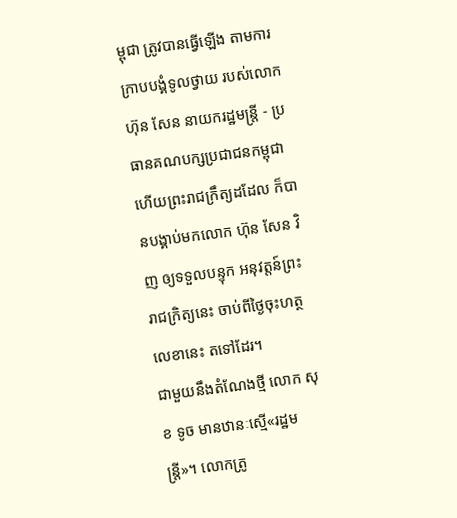ម្ពុជា ត្រូវបានធ្វើឡើង តាមការក្រាបបង្គំទូលថ្វាយ របស់លោក ហ៊ុន សែន នាយករដ្ឋមន្ត្រី - ប្រធានគណបក្សប្រជាជនកម្ពុជា ហើយព្រះរាជក្រឹត្យដដែល ក៏បានបង្គាប់មកលោក ហ៊ុន សែន វិញ ឲ្យទទួលបន្ទុក អនុវត្តន៍ព្រះរាជក្រិត្យនេះ ចាប់ពីថ្ងៃចុះហត្ថលេខានេះ តទៅដែរ។
ជាមួយនឹងតំណែងថ្មី លោក សុខ ទូច មានឋានៈស្មើ«រដ្ឋមន្ត្រី»។ លោកត្រូ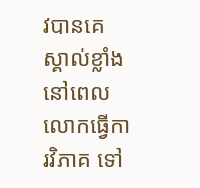វបានគេស្គាល់ខ្លាំង នៅពេលលោកធ្វើការវិភាគ ទៅ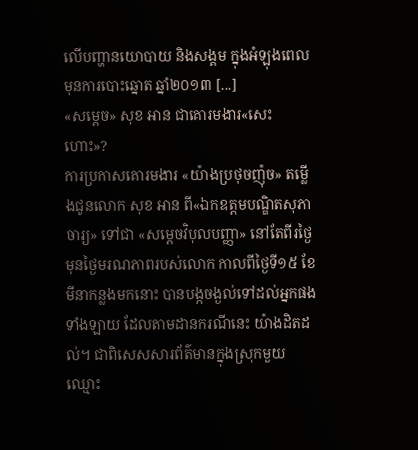លើបញ្ហានយោបាយ និងសង្គម ក្នុងអំឡុងពេល មុនការបោះឆ្នោត ឆ្នាំ២០១៣ [...]
«សម្ដេច» សុខ អាន ជាគោរមងារ«សេះហោះ»?
ការប្រកាសគោរមងារ «យ៉ាងប្រថុចញ៉ុច» តម្លើងជូនលោក សុខ អាន ពី«ឯកឧត្ដមបណ្ឌិតសុភាចារ្យ» ទៅជា «សម្ដេចវិបុលបញ្ញា» នៅតែពីរថ្ងៃ មុនថ្ងៃមរណភាពរបស់លោក កាលពីថ្ងៃទី១៥ ខែមីនាកន្លងមកនោះ បានបង្កចង្ងល់ទៅដល់អ្នកផងទាំងឡាយ ដែលតាមដានករណីនេះ យ៉ាងដិតដល់។ ជាពិសេសសារព័ត៌មានក្នុងស្រុកមួយ ឈ្មោះ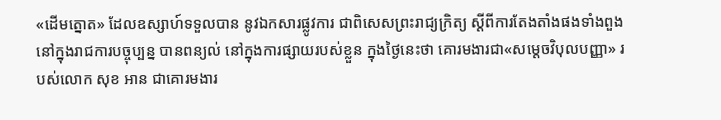«ដើមត្នោត» ដែលឧស្សាហ៍ទទួលបាន នូវឯកសារផ្លូវការ ជាពិសេសព្រះរាជ្យក្រិត្យ ស្ដីពីការតែងតាំងផងទាំងពួង នៅក្នុងរាជការបច្ចុប្បន្ន បានពន្យល់ នៅក្នុងការផ្សាយរបស់ខ្លួន ក្នុងថ្ងៃនេះថា គោរមងារជា«សម្ដេចវិបុលបញ្ញា» របស់លោក សុខ អាន ជាគោរមងារ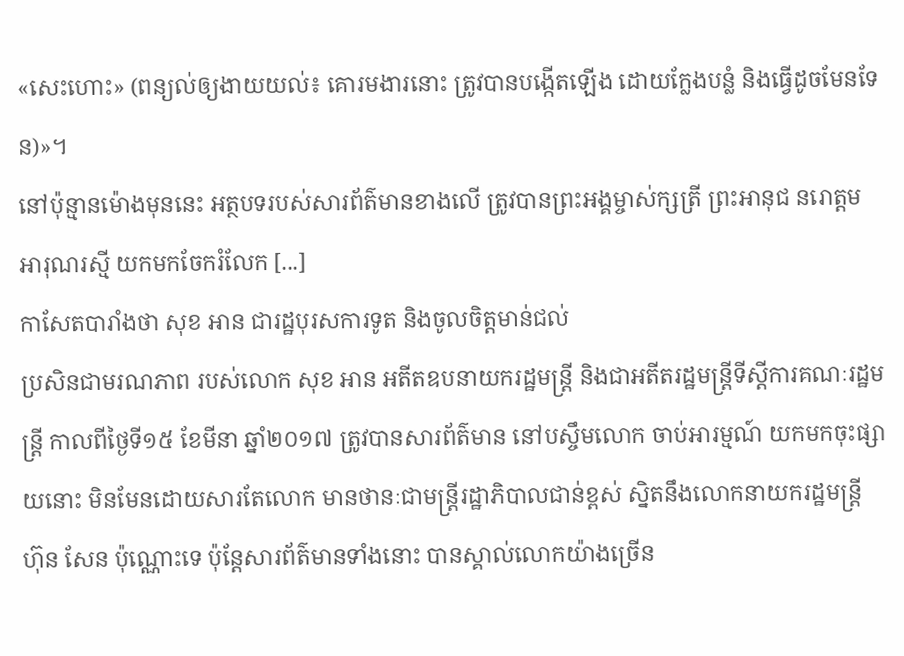«សេះហោះ» (ពន្យល់ឲ្យងាយយល់៖ គោរមងារនោះ ត្រូវបានបង្កើតឡើង ដោយក្លែងបន្លំ និងធ្វើដូចមែនទែន)»។
នៅប៉ុន្មានម៉ោងមុននេះ អត្ថបទរបស់សារព័ត៌មានខាងលើ ត្រូវបានព្រះអង្គម្ចាស់ក្សត្រី ព្រះអានុជ នរោត្ដម អារុណរស្មី យកមកចែករំលែក [...]
កាសែតបារាំងថា សុខ អាន ជារដ្ឋបុរសការទូត និងចូលចិត្តមាន់ជល់
ប្រសិនជាមរណភាព របស់លោក សុខ អាន អតីតឧបនាយករដ្ឋមន្ត្រី និងជាអតីតរដ្ឋមន្ត្រីទីស្ដីការគណៈរដ្ឋមន្ត្រី កាលពីថ្ងៃទី១៥ ខែមីនា ឆ្នាំ២០១៧ ត្រូវបានសារព័ត៌មាន នៅបស្ចឹមលោក ចាប់អារម្មណ៍ យកមកចុះផ្សាយនោះ មិនមែនដោយសារតែលោក មានថានៈជាមន្ត្រីរដ្ឋាភិបាលជាន់ខ្ពស់ ស្និតនឹងលោកនាយករដ្ឋមន្ត្រី ហ៊ុន សែន ប៉ុណ្ណោះទេ ប៉ុន្តែសារព័ត៌មានទាំងនោះ បានស្គាល់លោកយ៉ាងច្រើន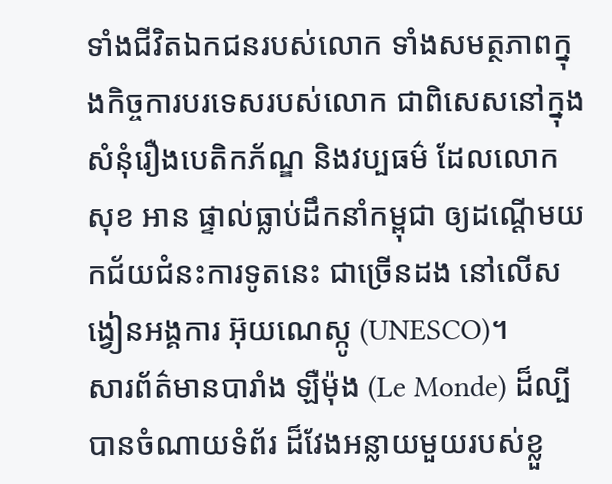ទាំងជីវិតឯកជនរបស់លោក ទាំងសមត្ថភាពក្នុងកិច្ចការបរទេសរបស់លោក ជាពិសេសនៅក្នុងសំនុំរឿងបេតិកភ័ណ្ឌ និងវប្បធម៌ ដែលលោក សុខ អាន ផ្ទាល់ធ្លាប់ដឹកនាំកម្ពុជា ឲ្យដណ្ដើមយកជ័យជំនះការទូតនេះ ជាច្រើនដង នៅលើសង្វៀនអង្គការ អ៊ុយណេស្កូ (UNESCO)។
សារព័ត៌មានបារាំង ឡឺម៉ុង (Le Monde) ដ៏ល្បី បានចំណាយទំព័រ ដ៏វែងអន្លាយមួយរបស់ខ្លួ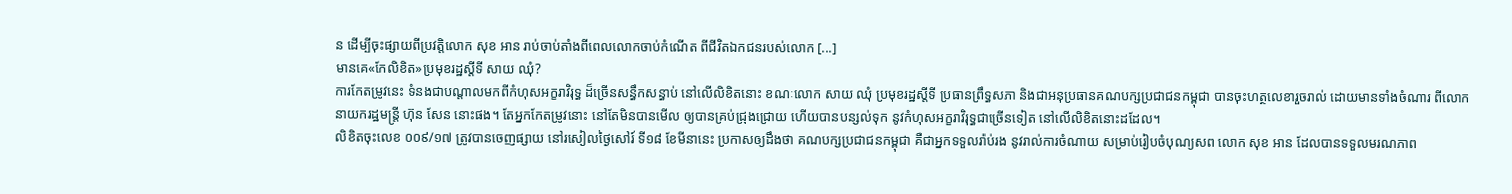ន ដើម្បីចុះផ្សាយពីប្រវត្តិលោក សុខ អាន រាប់ចាប់តាំងពីពេលលោកចាប់កំណើត ពីជីវិតឯកជនរបស់លោក [...]
មានគេ«កែលិខិត»ប្រមុខរដ្ឋស្ដីទី សាយ ឈុំ?
ការកែតម្រូវនេះ ទំនងជាបណ្ដាលមកពីកំហុសអក្ខរាវិរុទ្ធ ដ៏ច្រើនសន្ធឹកសន្ធាប់ នៅលើលិខិតនោះ ខណៈលោក សាយ ឈុំ ប្រមុខរដ្ឋស្ដីទី ប្រធានព្រឹទ្ធសភា និងជាអនុប្រធានគណបក្សប្រជាជនកម្ពុជា បានចុះហត្ថលេខារួចរាល់ ដោយមានទាំងចំណារ ពីលោកនាយករដ្ឋមន្ត្រី ហ៊ុន សែន នោះផង។ តែអ្នកកែតម្រូវនោះ នៅតែមិនបានមើល ឲ្យបានគ្រប់ជ្រុងជ្រោយ ហើយបានបន្សល់ទុក នូវកំហុសអក្ខរាវិរុទ្ធជាច្រើនទៀត នៅលើលិខិតនោះដដែល។
លិខិតចុះលេខ ០០៩/១៧ ត្រូវបានចេញផ្សាយ នៅរសៀលថ្ងៃសៅរ៍ ទី១៨ ខែមីនានេះ ប្រកាសឲ្យដឹងថា គណបក្សប្រជាជនកម្ពុជា គឺជាអ្នកទទួលរ៉ាប់រង នូវរាល់ការចំណាយ សម្រាប់រៀបចំបុណ្យសព លោក សុខ អាន ដែលបានទទួលមរណភាព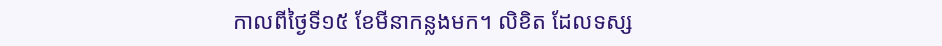កាលពីថ្ងៃទី១៥ ខែមីនាកន្លងមក។ លិខិត ដែលទស្ស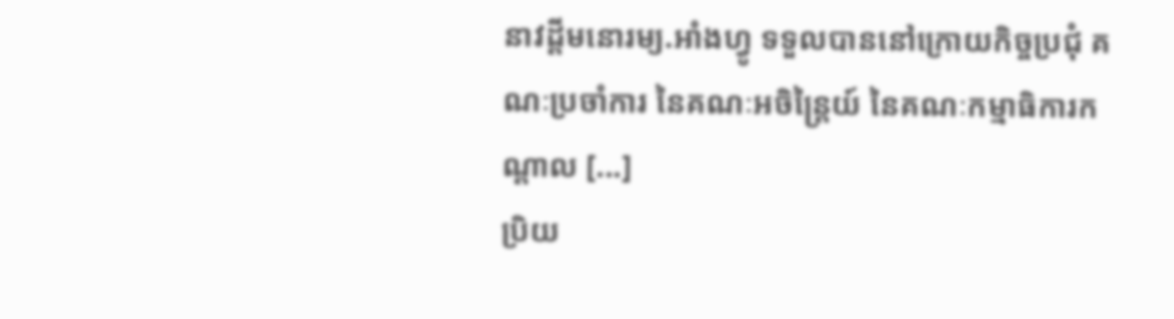នាវដ្ដីមនោរម្យ.អាំងហ្វូ ទទួលបាននៅក្រោយកិច្ចប្រជុំ គណៈប្រចាំការ នៃគណៈអចិន្រ្តៃយ៍ នៃគណៈកម្មាធិការកណ្តាល [...]
ប្រិយ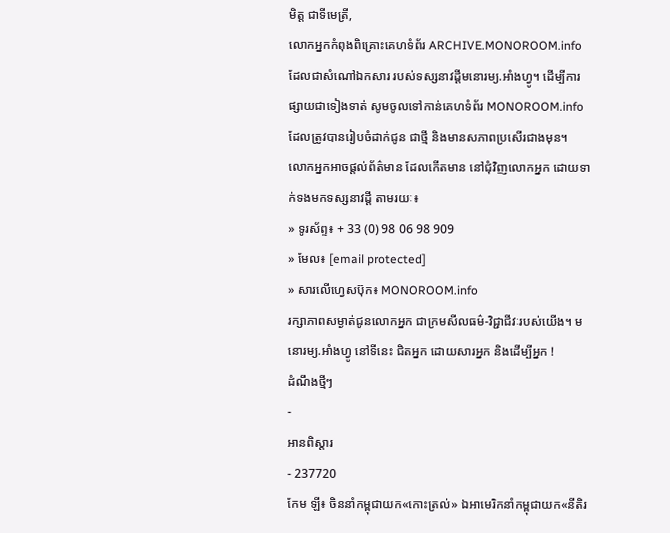មិត្ត ជាទីមេត្រី,
លោកអ្នកកំពុងពិគ្រោះគេហទំព័រ ARCHIVE.MONOROOM.info ដែលជាសំណៅឯកសារ របស់ទស្សនាវដ្ដីមនោរម្យ.អាំងហ្វូ។ ដើម្បីការផ្សាយជាទៀងទាត់ សូមចូលទៅកាន់គេហទំព័រ MONOROOM.info ដែលត្រូវបានរៀបចំដាក់ជូន ជាថ្មី និងមានសភាពប្រសើរជាងមុន។
លោកអ្នកអាចផ្ដល់ព័ត៌មាន ដែលកើតមាន នៅជុំវិញលោកអ្នក ដោយទាក់ទងមកទស្សនាវដ្ដី តាមរយៈ៖
» ទូរស័ព្ទ៖ + 33 (0) 98 06 98 909
» មែល៖ [email protected]
» សារលើហ្វេសប៊ុក៖ MONOROOM.info
រក្សាភាពសម្ងាត់ជូនលោកអ្នក ជាក្រមសីលធម៌-វិជ្ជាជីវៈរបស់យើង។ មនោរម្យ.អាំងហ្វូ នៅទីនេះ ជិតអ្នក ដោយសារអ្នក និងដើម្បីអ្នក !
ដំណឹងថ្មីៗ
-
អានពិស្ដារ
- 237720
កែម ឡី៖ ចិននាំកម្ពុជាយក«កោះត្រល់» ឯអាមេរិកនាំកម្ពុជាយក«នីតិរ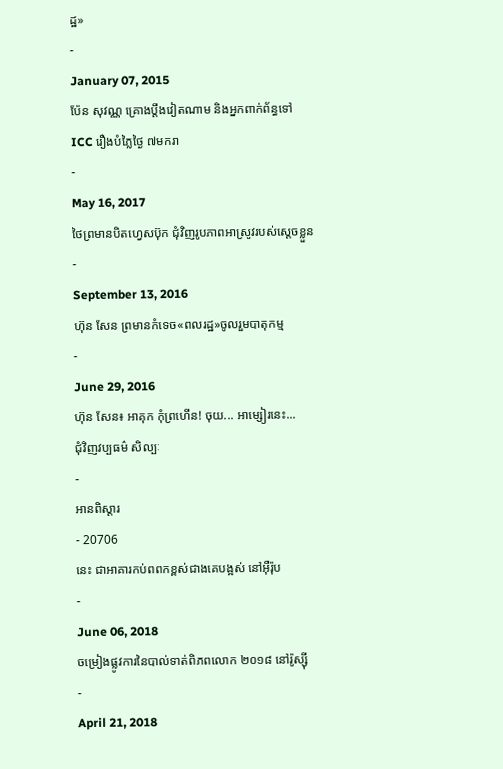ដ្ឋ»
-
January 07, 2015
ប៉ែន សុវណ្ណ គ្រោងប្តឹងវៀតណាម និងអ្នកពាក់ព័ន្ធទៅ ICC រឿងបំភ្លៃថ្ងៃ ៧មករា
-
May 16, 2017
ថៃព្រមានបិតហ្វេសប៊ុក ជុំវិញរូបភាពអាស្រូវរបស់ស្ដេចខ្លួន
-
September 13, 2016
ហ៊ុន សែន ព្រមានកំទេច«ពលរដ្ឋ»ចូលរួមបាតុកម្ម
-
June 29, 2016
ហ៊ុន សែន៖ អាគុក កុំព្រហើន! ចុយ... អាម្សៀរនេះ...
ជុំវិញវប្បធម៌ សិល្បៈ
-
អានពិស្ដារ
- 20706
នេះ ជាអាគារកប់ពពកខ្ពស់ជាងគេបង្អស់ នៅអ៊ឺរ៉ុប
-
June 06, 2018
ចម្រៀងផ្លូវការនៃបាល់ទាត់ពិភពលោក ២០១៨ នៅរ៉ូស្ស៊ី
-
April 21, 2018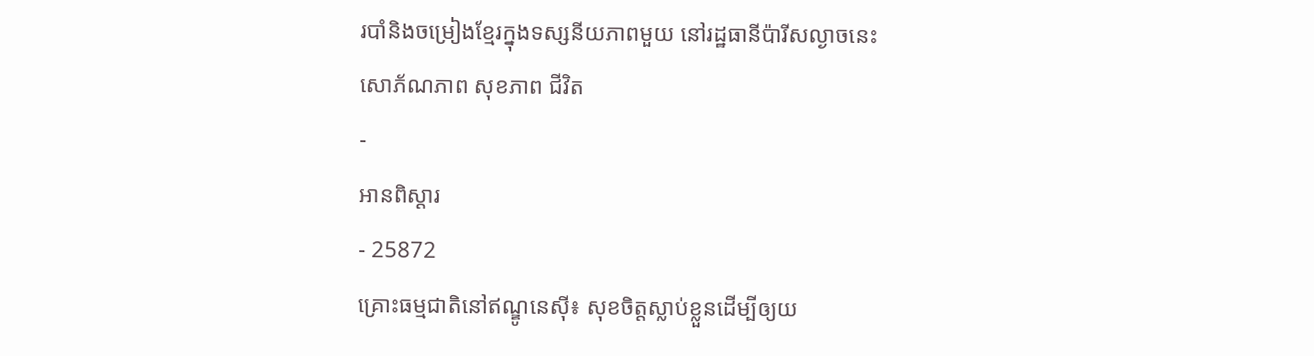របាំនិងចម្រៀងខ្មែរក្នុងទស្សនីយភាពមួយ នៅរដ្ឋធានីប៉ារីសល្ងាចនេះ
សោភ័ណភាព សុខភាព ជីវិត
-
អានពិស្ដារ
- 25872
គ្រោះធម្មជាតិនៅឥណ្ឌូនេស៊ី៖ សុខចិត្តស្លាប់ខ្លួនដើម្បីឲ្យយ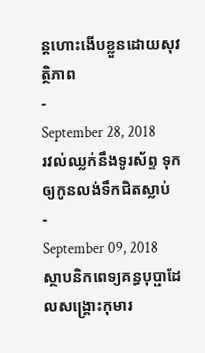ន្ដហោះងើបខ្លួនដោយសុវត្ថិភាព
-
September 28, 2018
រវល់ឈ្លក់នឹងទូរស័ព្ទ ទុកឲ្យកូនលង់ទឹកជិតស្លាប់
-
September 09, 2018
ស្ថាបនិកពេទ្យគន្ធបុប្ផាដែលសង្គ្រោះកុមារ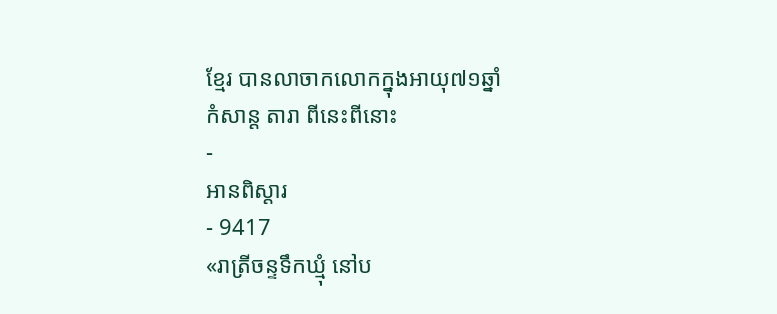ខ្មែរ បានលាចាកលោកក្នុងអាយុ៧១ឆ្នាំ
កំសាន្ដ តារា ពីនេះពីនោះ
-
អានពិស្ដារ
- 9417
«រាត្រីចន្ទទឹកឃ្មុំ នៅប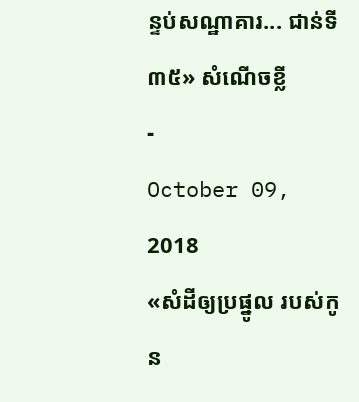ន្ទប់សណ្ឋាគារ... ជាន់ទី៣៥» សំណើចខ្លី
-
October 09, 2018
«សំដីឲ្យប្រផ្នូល របស់កូន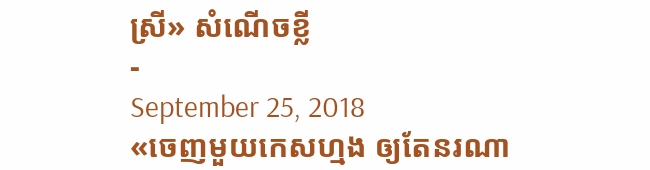ស្រី» សំណើចខ្លី
-
September 25, 2018
«ចេញមួយកេសហ្មង ឲ្យតែនរណា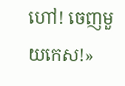ហៅ! ចេញមួយកេស!»